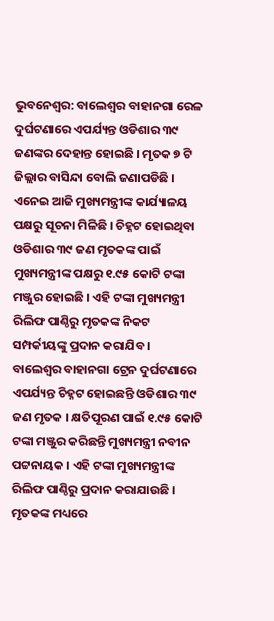ଭୁବନେଶ୍ବର: ବାଲେଶ୍ଵର ବାହାନଗା ରେଳ ଦୁର୍ଘଟଣାରେ ଏପର୍ଯ୍ୟନ୍ତ ଓଡିଶାର ୩୯ ଜଣଙ୍କର ଦେହାନ୍ତ ହୋଇଛି । ମୃତକ ୭ ଟି ଜିଲ୍ଲାର ବାସିନ୍ଦା ବୋଲି ଜଣାପଡିଛି । ଏନେଇ ଆଜି ମୁଖ୍ୟମନ୍ତ୍ରୀଙ୍କ କାର୍ଯ୍ୟାଳୟ ପକ୍ଷରୁ ସୂଚନା ମିଳିଛି । ଚିହ୍ନଟ ହୋଇଥିବା ଓଡିଶାର ୩୯ ଜଣ ମୃତକଙ୍କ ପାଇଁ ମୁଖ୍ୟମନ୍ତ୍ରୀଙ୍କ ପକ୍ଷରୁ ୧.୯୫ କୋଟି ଟଙ୍କା ମଞ୍ଜୁର ହୋଇଛି । ଏହି ଟଙ୍କା ମୁଖ୍ୟମନ୍ତ୍ରୀ ରିଲିଫ ପାଣ୍ଠିରୁ ମୃତକଙ୍କ ନିକଟ ସମ୍ପର୍କୀୟଙ୍କୁ ପ୍ରଦାନ କରାଯିବ ।
ବାଲେଶ୍ଵର ବାହାନଗା ଟ୍ରେନ ଦୁର୍ଘଟଣାରେ ଏପର୍ଯ୍ୟନ୍ତ ଚିହ୍ନଟ ହୋଇଛନ୍ତି ଓଡିଶାର ୩୯ ଜଣ ମୃତକ । କ୍ଷତିପୂରଣ ପାଇଁ ୧.୯୫ କୋଟି ଟଙ୍କା ମଞ୍ଜୁର କରିଛନ୍ତି ମୁଖ୍ୟମନ୍ତ୍ରୀ ନବୀନ ପଟ୍ଟନାୟକ । ଏହି ଟଙ୍କା ମୁଖ୍ୟମନ୍ତ୍ରୀଙ୍କ ରିଲିଫ ପାଣ୍ଠିରୁ ପ୍ରଦାନ କରାଯାଉଛି । ମୃତକଙ୍କ ମଧ୍ୟରେ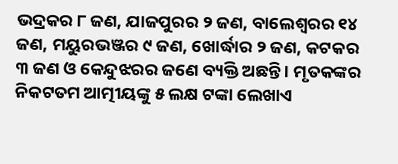ଭଦ୍ରକର ୮ ଜଣ, ଯାଜପୁରର ୨ ଜଣ, ବାଲେଶ୍ବରର ୧୪ ଜଣ, ମୟୁରଭଞ୍ଜର ୯ ଜଣ, ଖୋର୍ଦ୍ଧାର ୨ ଜଣ, କଟକର ୩ ଜଣ ଓ କେନ୍ଦୁଝରର ଜଣେ ବ୍ୟକ୍ତି ଅଛନ୍ତି । ମୃତକଙ୍କର ନିକଟତମ ଆତ୍ମୀୟଙ୍କୁ ୫ ଲକ୍ଷ ଟଙ୍କା ଲେଖାଏ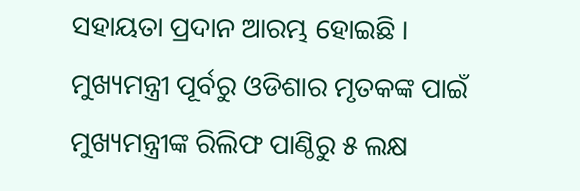ସହାୟତା ପ୍ରଦାନ ଆରମ୍ଭ ହୋଇଛି । ମୁଖ୍ୟମନ୍ତ୍ରୀ ପୂର୍ବରୁ ଓଡିଶାର ମୃତକଙ୍କ ପାଇଁ ମୁଖ୍ୟମନ୍ତ୍ରୀଙ୍କ ରିଲିଫ ପାଣ୍ଠିରୁ ୫ ଲକ୍ଷ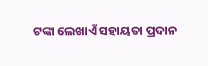ଟଙ୍କା ଲେଖାଏଁ ସହାୟତା ପ୍ରଦାନ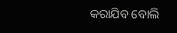କରାଯିବ ବୋଲି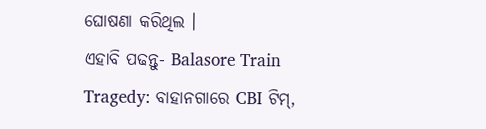ଘୋଷଣା କରିଥିଲ ।
ଏହାବି ପଢନ୍ତୁ- Balasore Train Tragedy: ବାହାନଗାରେ CBI ଟିମ୍,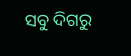ସବୁ ଦିଗରୁ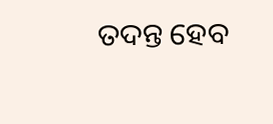ତଦନ୍ତ ହେବ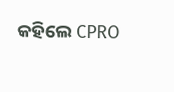କହିଲେ CPRO